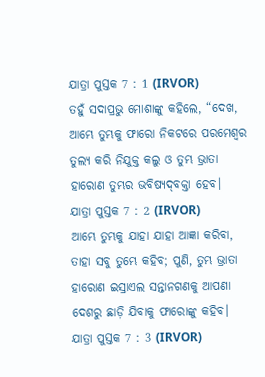ଯାତ୍ରା ପୁସ୍ତକ 7 : 1 (IRVOR)
ତହୁଁ ସଦାପ୍ରଭୁ ମୋଶାଙ୍କୁ କହିଲେ, “ଦେଖ, ଆମ୍ଭେ ତୁମ୍ଭକୁ ଫାରୋ ନିକଟରେ ପରମେଶ୍ୱର ତୁଲ୍ୟ କରି ନିଯୁକ୍ତ କଲୁ ଓ ତୁମ୍ଭ ଭ୍ରାତା ହାରୋଣ ତୁମ୍ଭର ଭବିଷ୍ୟଦ୍‍ବକ୍ତା ହେବ।
ଯାତ୍ରା ପୁସ୍ତକ 7 : 2 (IRVOR)
ଆମ୍ଭେ ତୁମ୍ଭକୁ ଯାହା ଯାହା ଆଜ୍ଞା କରିବା, ତାହା ସବୁ ତୁମ୍ଭେ କହିବ; ପୁଣି, ତୁମ୍ଭ ଭ୍ରାତା ହାରୋଣ ଇସ୍ରାଏଲ ସନ୍ତାନଗଣକୁ ଆପଣା ଦେଶରୁ ଛାଡ଼ି ଯିବାକୁ ଫାରୋଙ୍କୁ କହିବ।
ଯାତ୍ରା ପୁସ୍ତକ 7 : 3 (IRVOR)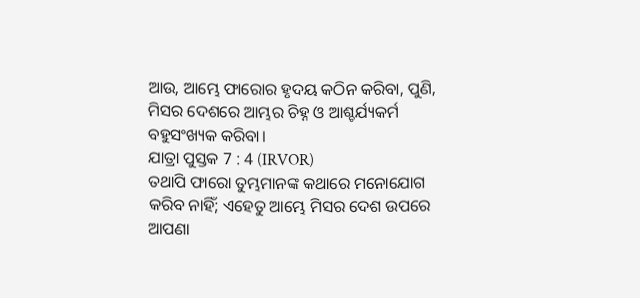ଆଉ, ଆମ୍ଭେ ଫାରୋର ହୃଦୟ କଠିନ କରିବା, ପୁଣି, ମିସର ଦେଶରେ ଆମ୍ଭର ଚିହ୍ନ ଓ ଆଶ୍ଚର୍ଯ୍ୟକର୍ମ ବହୁସଂଖ୍ୟକ କରିବା।
ଯାତ୍ରା ପୁସ୍ତକ 7 : 4 (IRVOR)
ତଥାପି ଫାରୋ ତୁମ୍ଭମାନଙ୍କ କଥାରେ ମନୋଯୋଗ କରିବ ନାହିଁ; ଏହେତୁ ଆମ୍ଭେ ମିସର ଦେଶ ଉପରେ ଆପଣା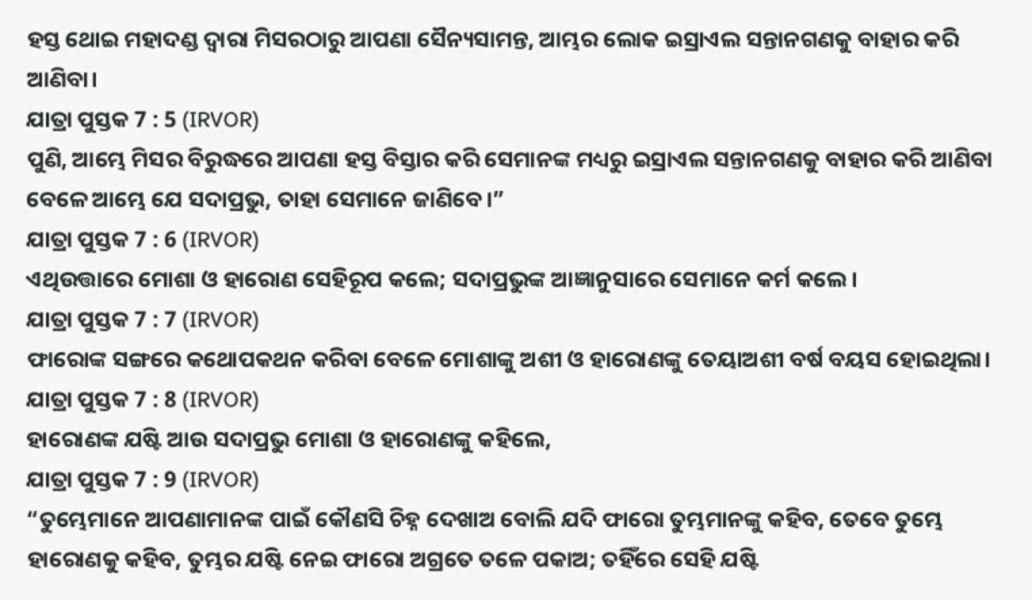ହସ୍ତ ଥୋଇ ମହାଦଣ୍ଡ ଦ୍ୱାରା ମିସରଠାରୁ ଆପଣା ସୈନ୍ୟସାମନ୍ତ, ଆମ୍ଭର ଲୋକ ଇସ୍ରାଏଲ ସନ୍ତାନଗଣକୁ ବାହାର କରି ଆଣିବା।
ଯାତ୍ରା ପୁସ୍ତକ 7 : 5 (IRVOR)
ପୁଣି, ଆମ୍ଭେ ମିସର ବିରୁଦ୍ଧରେ ଆପଣା ହସ୍ତ ବିସ୍ତାର କରି ସେମାନଙ୍କ ମଧ୍ୟରୁ ଇସ୍ରାଏଲ ସନ୍ତାନଗଣକୁ ବାହାର କରି ଆଣିବା ବେଳେ ଆମ୍ଭେ ଯେ ସଦାପ୍ରଭୁ, ତାହା ସେମାନେ ଜାଣିବେ।”
ଯାତ୍ରା ପୁସ୍ତକ 7 : 6 (IRVOR)
ଏଥିଉତ୍ତାରେ ମୋଶା ଓ ହାରୋଣ ସେହିରୂପ କଲେ; ସଦାପ୍ରଭୁଙ୍କ ଆଜ୍ଞାନୁସାରେ ସେମାନେ କର୍ମ କଲେ।
ଯାତ୍ରା ପୁସ୍ତକ 7 : 7 (IRVOR)
ଫାରୋଙ୍କ ସଙ୍ଗରେ କଥୋପକଥନ କରିବା ବେଳେ ମୋଶାଙ୍କୁ ଅଶୀ ଓ ହାରୋଣଙ୍କୁ ତେୟାଅଶୀ ବର୍ଷ ବୟସ ହୋଇଥିଲା।
ଯାତ୍ରା ପୁସ୍ତକ 7 : 8 (IRVOR)
ହାରୋଣଙ୍କ ଯଷ୍ଟି ଆଉ ସଦାପ୍ରଭୁ ମୋଶା ଓ ହାରୋଣଙ୍କୁ କହିଲେ,
ଯାତ୍ରା ପୁସ୍ତକ 7 : 9 (IRVOR)
“ତୁମ୍ଭେମାନେ ଆପଣାମାନଙ୍କ ପାଇଁ କୌଣସି ଚିହ୍ନ ଦେଖାଅ ବୋଲି ଯଦି ଫାରୋ ତୁମ୍ଭମାନଙ୍କୁ କହିବ, ତେବେ ତୁମ୍ଭେ ହାରୋଣକୁ କହିବ, ତୁମ୍ଭର ଯଷ୍ଟି ନେଇ ଫାରୋ ଅଗ୍ରତେ ତଳେ ପକାଅ; ତହିଁରେ ସେହି ଯଷ୍ଟି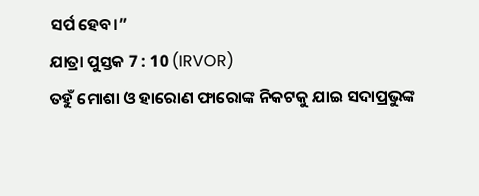ସର୍ପ ହେବ।”
ଯାତ୍ରା ପୁସ୍ତକ 7 : 10 (IRVOR)
ତହୁଁ ମୋଶା ଓ ହାରୋଣ ଫାରୋଙ୍କ ନିକଟକୁ ଯାଇ ସଦାପ୍ରଭୁଙ୍କ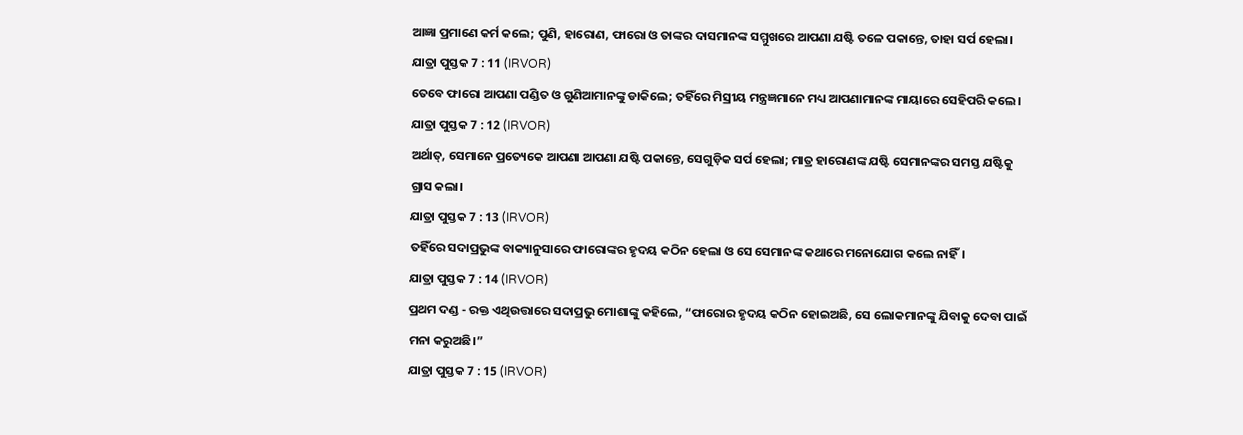ଆଜ୍ଞା ପ୍ରମାଣେ କର୍ମ କଲେ; ପୁଣି, ହାରୋଣ, ଫାରୋ ଓ ତାଙ୍କର ଦାସମାନଙ୍କ ସମ୍ମୁଖରେ ଆପଣା ଯଷ୍ଟି ତଳେ ପକାନ୍ତେ, ତାହା ସର୍ପ ହେଲା।
ଯାତ୍ରା ପୁସ୍ତକ 7 : 11 (IRVOR)
ତେବେ ଫାରୋ ଆପଣା ପଣ୍ଡିତ ଓ ଗୁଣିଆମାନଙ୍କୁ ଡାକିଲେ; ତହିଁରେ ମିସ୍ରୀୟ ମନ୍ତ୍ରଜ୍ଞମାନେ ମଧ୍ୟ ଆପଣାମାନଙ୍କ ମାୟାରେ ସେହିପରି କଲେ।
ଯାତ୍ରା ପୁସ୍ତକ 7 : 12 (IRVOR)
ଅର୍ଥାତ୍‍, ସେମାନେ ପ୍ରତ୍ୟେକେ ଆପଣା ଆପଣା ଯଷ୍ଟି ପକାନ୍ତେ, ସେଗୁଡ଼ିକ ସର୍ପ ହେଲା; ମାତ୍ର ହାରୋଣଙ୍କ ଯଷ୍ଟି ସେମାନଙ୍କର ସମସ୍ତ ଯଷ୍ଟିକୁ ଗ୍ରାସ କଲା।
ଯାତ୍ରା ପୁସ୍ତକ 7 : 13 (IRVOR)
ତହିଁରେ ସଦାପ୍ରଭୁଙ୍କ ବାକ୍ୟାନୁସାରେ ଫାରୋଙ୍କର ହୃଦୟ କଠିନ ହେଲା ଓ ସେ ସେମାନଙ୍କ କଥାରେ ମନୋଯୋଗ କଲେ ନାହିଁ।
ଯାତ୍ରା ପୁସ୍ତକ 7 : 14 (IRVOR)
ପ୍ରଥମ ଦଣ୍ଡ - ରକ୍ତ ଏଥିଉତ୍ତାରେ ସଦାପ୍ରଭୁ ମୋଶାଙ୍କୁ କହିଲେ, “ଫାରୋର ହୃଦୟ କଠିନ ହୋଇଅଛି, ସେ ଲୋକମାନଙ୍କୁ ଯିବାକୁ ଦେବା ପାଇଁ ମନା କରୁଅଛି।”
ଯାତ୍ରା ପୁସ୍ତକ 7 : 15 (IRVOR)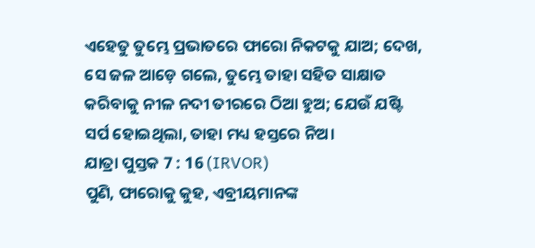ଏହେତୁ ତୁମ୍ଭେ ପ୍ରଭାତରେ ଫାରୋ ନିକଟକୁ ଯାଅ; ଦେଖ, ସେ ଜଳ ଆଡ଼େ ଗଲେ, ତୁମ୍ଭେ ତାହା ସହିତ ସାକ୍ଷାତ କରିବାକୁ ନୀଳ ନଦୀ ତୀରରେ ଠିଆ ହୁଅ; ଯେଉଁ ଯଷ୍ଟି ସର୍ପ ହୋଇଥିଲା, ତାହା ମଧ୍ୟ ହସ୍ତରେ ନିଅ।
ଯାତ୍ରା ପୁସ୍ତକ 7 : 16 (IRVOR)
ପୁଣି, ଫାରୋକୁ କୁହ, ଏବ୍ରୀୟମାନଙ୍କ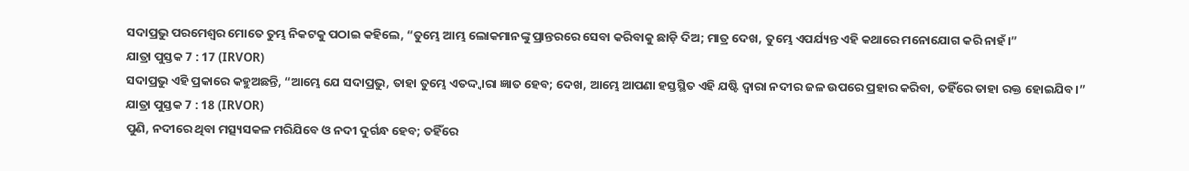ସଦାପ୍ରଭୁ ପରମେଶ୍ୱର ମୋତେ ତୁମ୍ଭ ନିକଟକୁ ପଠାଇ କହିଲେ, “ତୁମ୍ଭେ ଆମ୍ଭ ଲୋକମାନଙ୍କୁ ପ୍ରାନ୍ତରରେ ସେବା କରିବାକୁ ଛାଡ଼ି ଦିଅ; ମାତ୍ର ଦେଖ, ତୁମ୍ଭେ ଏପର୍ଯ୍ୟନ୍ତ ଏହି କଥାରେ ମନୋଯୋଗ କରି ନାହଁ।”
ଯାତ୍ରା ପୁସ୍ତକ 7 : 17 (IRVOR)
ସଦାପ୍ରଭୁ ଏହି ପ୍ରକାରେ କହୁଅଛନ୍ତି, “ଆମ୍ଭେ ଯେ ସଦାପ୍ରଭୁ, ତାହା ତୁମ୍ଭେ ଏତଦ୍ଦ୍ୱାରା ଜ୍ଞାତ ହେବ; ଦେଖ, ଆମ୍ଭେ ଆପଣା ହସ୍ତସ୍ଥିତ ଏହି ଯଷ୍ଟି ଦ୍ୱାରା ନଦୀର ଜଳ ଉପରେ ପ୍ରହାର କରିବା, ତହିଁରେ ତାହା ରକ୍ତ ହୋଇଯିବ।”
ଯାତ୍ରା ପୁସ୍ତକ 7 : 18 (IRVOR)
ପୁଣି, ନଦୀରେ ଥିବା ମତ୍ସ୍ୟସକଳ ମରିଯିବେ ଓ ନଦୀ ଦୁର୍ଗନ୍ଧ ହେବ; ତହିଁରେ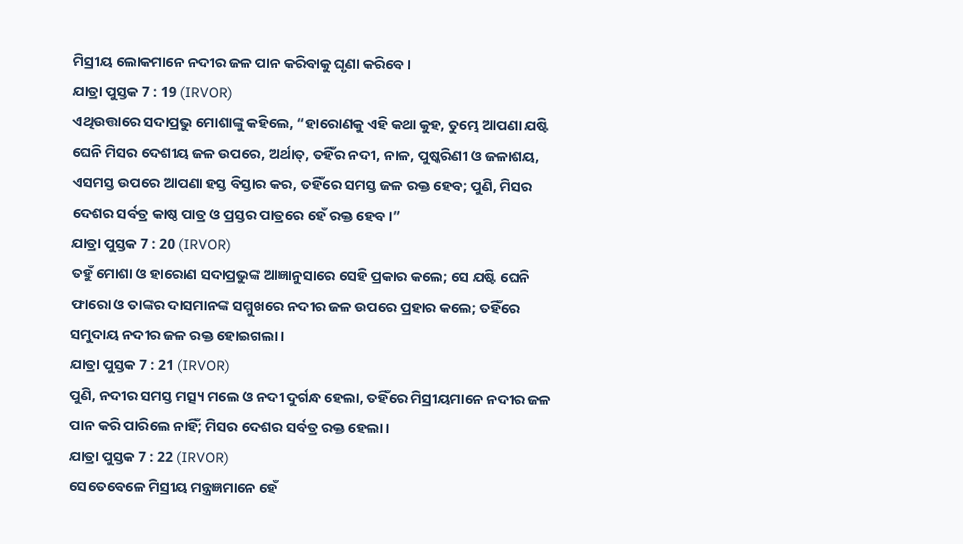ମିସ୍ରୀୟ ଲୋକମାନେ ନଦୀର ଜଳ ପାନ କରିବାକୁ ଘୃଣା କରିବେ।
ଯାତ୍ରା ପୁସ୍ତକ 7 : 19 (IRVOR)
ଏଥିଉତ୍ତାରେ ସଦାପ୍ରଭୁ ମୋଶାଙ୍କୁ କହିଲେ, “ହାରୋଣକୁ ଏହି କଥା କୁହ, ତୁମ୍ଭେ ଆପଣା ଯଷ୍ଟି ଘେନି ମିସର ଦେଶୀୟ ଜଳ ଉପରେ, ଅର୍ଥାତ୍‍, ତହିଁର ନଦୀ, ନାଳ, ପୁଷ୍କରିଣୀ ଓ ଜଳାଶୟ, ଏସମସ୍ତ ଉପରେ ଆପଣା ହସ୍ତ ବିସ୍ତାର କର, ତହିଁରେ ସମସ୍ତ ଜଳ ରକ୍ତ ହେବ; ପୁଣି, ମିସର ଦେଶର ସର୍ବତ୍ର କାଷ୍ଠ ପାତ୍ର ଓ ପ୍ରସ୍ତର ପାତ୍ରରେ ହେଁ ରକ୍ତ ହେବ।”
ଯାତ୍ରା ପୁସ୍ତକ 7 : 20 (IRVOR)
ତହୁଁ ମୋଶା ଓ ହାରୋଣ ସଦାପ୍ରଭୁଙ୍କ ଆଜ୍ଞାନୁସାରେ ସେହି ପ୍ରକାର କଲେ; ସେ ଯଷ୍ଟି ଘେନି ଫାରୋ ଓ ତାଙ୍କର ଦାସମାନଙ୍କ ସମ୍ମୁଖରେ ନଦୀର ଜଳ ଉପରେ ପ୍ରହାର କଲେ; ତହିଁରେ ସମୁଦାୟ ନଦୀର ଜଳ ରକ୍ତ ହୋଇଗଲା।
ଯାତ୍ରା ପୁସ୍ତକ 7 : 21 (IRVOR)
ପୁଣି, ନଦୀର ସମସ୍ତ ମତ୍ସ୍ୟ ମଲେ ଓ ନଦୀ ଦୁର୍ଗନ୍ଧ ହେଲା, ତହିଁରେ ମିସ୍ରୀୟମାନେ ନଦୀର ଜଳ ପାନ କରି ପାରିଲେ ନାହିଁ; ମିସର ଦେଶର ସର୍ବତ୍ର ରକ୍ତ ହେଲା।
ଯାତ୍ରା ପୁସ୍ତକ 7 : 22 (IRVOR)
ସେତେବେଳେ ମିସ୍ରୀୟ ମନ୍ତ୍ରଜ୍ଞମାନେ ହେଁ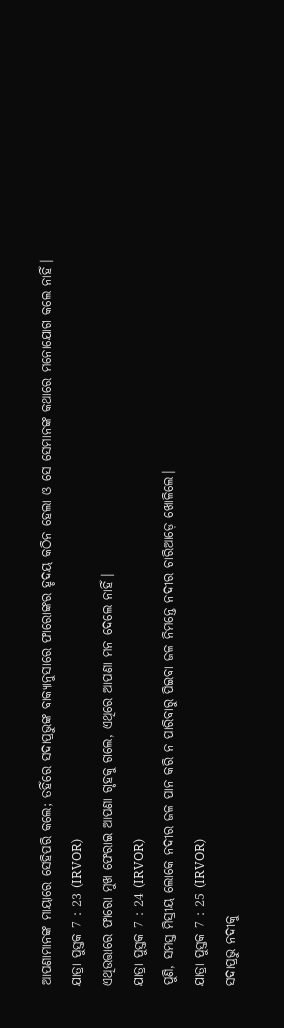ଆପଣାମାନଙ୍କ ମାୟାରେ ସେହିପରି କଲେ; ତହିଁରେ ସଦାପ୍ରଭୁଙ୍କ ବାକ୍ୟାନୁସାରେ ଫାରୋଙ୍କର ହୃଦୟ କଠିନ ହେଲା ଓ ସେ ସେମାନଙ୍କ କଥାରେ ମନୋଯୋଗ କଲେ ନାହିଁ।
ଯାତ୍ରା ପୁସ୍ତକ 7 : 23 (IRVOR)
ଏଥିଉତ୍ତାରେ ଫାରୋ ମୁଖ ଫେରାଇ ଆପଣା ଗୃହକୁ ଗଲେ, ଏଥିରେ ଆପଣା ମନ ଦେଲେ ନାହିଁ।
ଯାତ୍ରା ପୁସ୍ତକ 7 : 24 (IRVOR)
ପୁଣି, ସମସ୍ତ ମିସ୍ରୀୟ ଲୋକେ ନଦୀର ଜଳ ପାନ କରି ନ ପାରିବାରୁ ପିଇବା ଜଳ ନିମନ୍ତେ ନଦୀର ଚାରିଆଡ଼େ ଖୋଳିଲେ।
ଯାତ୍ରା ପୁସ୍ତକ 7 : 25 (IRVOR)
ସଦାପ୍ରଭୁ ନଦୀକୁ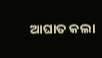ଆଘାତ କଲା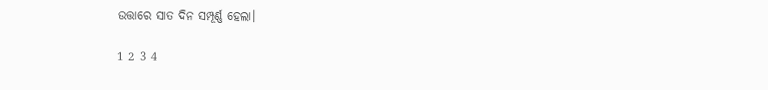ଉତ୍ତାରେ ସାତ ଦିନ ସମ୍ପୂର୍ଣ୍ଣ ହେଲା।

1 2 3 4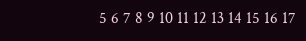5 6 7 8 9 10 11 12 13 14 15 16 17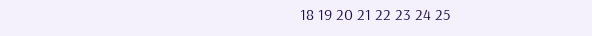18 19 20 21 22 23 24 25